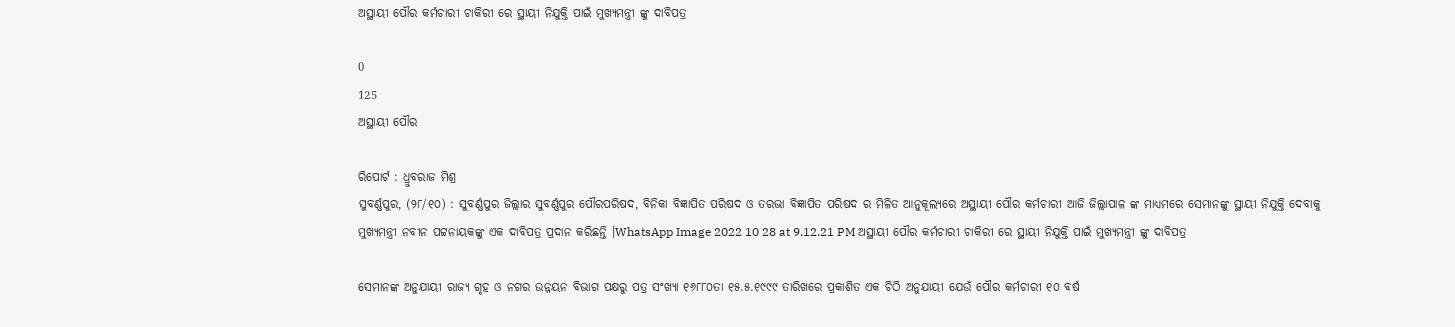ଅସ୍ଥାୟୀ ପୌର କର୍ମଚାରୀ ଚାକିରୀ ରେ ସ୍ଥାୟୀ ନିଯୁକ୍ତି ପାଇଁ ମୁଖ୍ୟମନ୍ତ୍ରୀ ଙ୍କୁ ଦାବିପତ୍ର

0
125
ଅସ୍ଥାୟୀ ପୌର

ରିପୋର୍ଟ : ଧ୍ରୁବରାଜ ମିଶ୍ର
ସୁବର୍ଣ୍ଣପୁର, (୨୮/୧୦) : ସୁବର୍ଣ୍ଣପୁର ଜିଲ୍ଲାର ସୁବର୍ଣ୍ଣପୁର ପୌରପରିଷଦ, ବିନିକା ବିଜ୍ଞାପିତ ପରିଷଦ ଓ ତରଭା ବିଜ୍ଞାପିତ ପରିଷଦ ର ମିଳିତ ଆନୁକୂଲ୍ୟରେ ଅସ୍ଥାୟୀ ପୌର କର୍ମଚାରୀ ଆଜି ଜିଲ୍ଲାପାଳ ଙ୍କ ମାଧ୍ୟମରେ ସେମାନଙ୍କୁ ସ୍ଥାୟୀ ନିଯୁକ୍ତି ଦେବାକୁ ମୁଖ୍ୟମନ୍ତ୍ରୀ ନବୀନ ପଟ୍ଟନାୟକଙ୍କୁ ଏକ ଦାବିପତ୍ର ପ୍ରଦାନ କରିଛନ୍ତି ।WhatsApp Image 2022 10 28 at 9.12.21 PM ଅସ୍ଥାୟୀ ପୌର କର୍ମଚାରୀ ଚାକିରୀ ରେ ସ୍ଥାୟୀ ନିଯୁକ୍ତି ପାଇଁ ମୁଖ୍ୟମନ୍ତ୍ରୀ ଙ୍କୁ ଦାବିପତ୍ର

ସେମାନଙ୍କ ଅନୁଯାୟୀ ରାଜ୍ୟ ଗୃହ ଓ ନଗର ଉନ୍ନୟନ ବିଭାଗ ପକ୍ଷରୁ ପତ୍ର ସଂଖ୍ୟା ୧୬୮୮୦ତା ୧୫.୫.୧୯୯୯ ତାରିଖରେ ପ୍ରକାଶିତ ଏକ ଚିଠି ଅନୁଯାୟୀ ଯେଉଁ ପୌର କର୍ମଚାରୀ ୧୦ ବର୍ଷ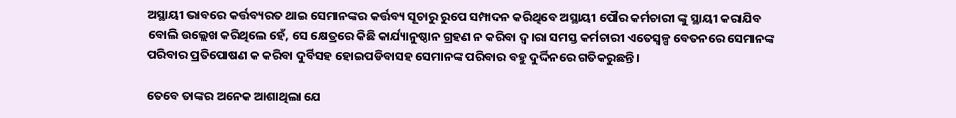ଅସ୍ଥାୟୀ ଭାବରେ କର୍ତ୍ତବ୍ୟରତ ଥାଇ ସେମାନଙ୍କର କର୍ତ୍ତବ୍ୟ ସୂଚାରୁ ରୁପେ ସମ୍ପାଦନ କରିଥିବେ ଅସ୍ଥାୟୀ ପୌର କର୍ମଚାରୀ ଙ୍କୁ ସ୍ଥାୟୀ କରାଯିବ ବୋଲି ଉଲ୍ଲେଖ କରିଥିଲେ ହେଁ, ସେ କ୍ଷେତ୍ରରେ କିଛି କାର୍ଯ୍ୟାନୁଷ୍ଠାନ ଗ୍ରହଣ ନ କରିବା ଦ୍ୱ।ରା ସମସ୍ତ କର୍ମଚାରୀ ଏତେସ୍ୱଳ୍ପ ବେତନରେ ସେମାନଙ୍କ ପରିବାର ପ୍ରତିପୋଷଣ କ କରିବା ଦୁର୍ବିସହ ହୋଇପଡିବାସହ ସେମାନଙ୍କ ପରିବାର ବହୁ ଦୁର୍ଦ୍ଦିନରେ ଗତିକରୁଛନ୍ତି ।

ତେବେ ତାଙ୍କର ଅନେକ ଆଶାଥିଲା ଯେ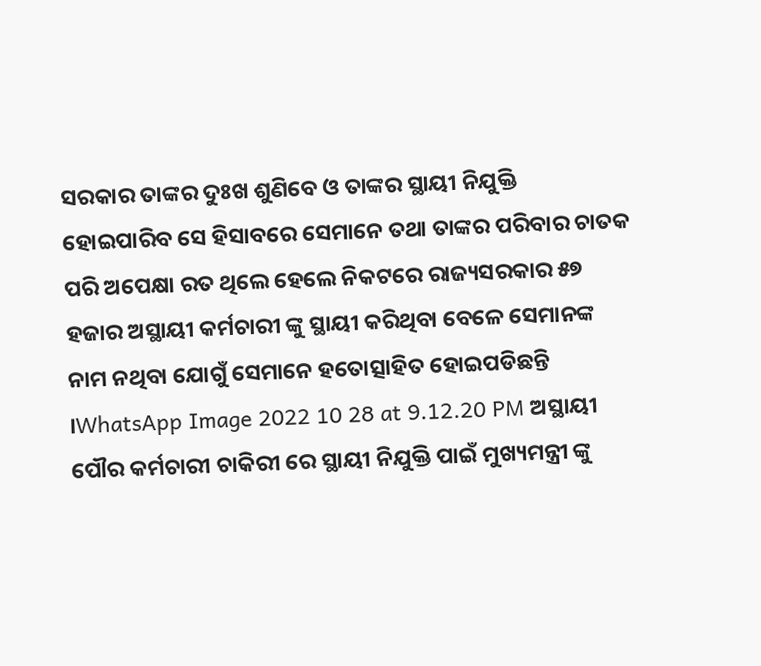ସରକାର ତାଙ୍କର ଦୁଃଖ ଶୁଣିବେ ଓ ତାଙ୍କର ସ୍ଥାୟୀ ନିଯୁକ୍ତି ହୋଇପାରିବ ସେ ହିସାବରେ ସେମାନେ ତଥା ତାଙ୍କର ପରିବାର ଚାତକ ପରି ଅପେକ୍ଷା ରତ ଥିଲେ ହେଲେ ନିକଟରେ ରାଜ୍ୟସରକାର ୫୭ ହଜାର ଅସ୍ଥାୟୀ କର୍ମଚାରୀ ଙ୍କୁ ସ୍ଥାୟୀ କରିଥିବା ବେଳେ ସେମାନଙ୍କ ନାମ ନଥିବା ଯୋଗୁଁ ସେମାନେ ହତୋତ୍ସାହିତ ହୋଇପଡିଛନ୍ତି ।WhatsApp Image 2022 10 28 at 9.12.20 PM ଅସ୍ଥାୟୀ ପୌର କର୍ମଚାରୀ ଚାକିରୀ ରେ ସ୍ଥାୟୀ ନିଯୁକ୍ତି ପାଇଁ ମୁଖ୍ୟମନ୍ତ୍ରୀ ଙ୍କୁ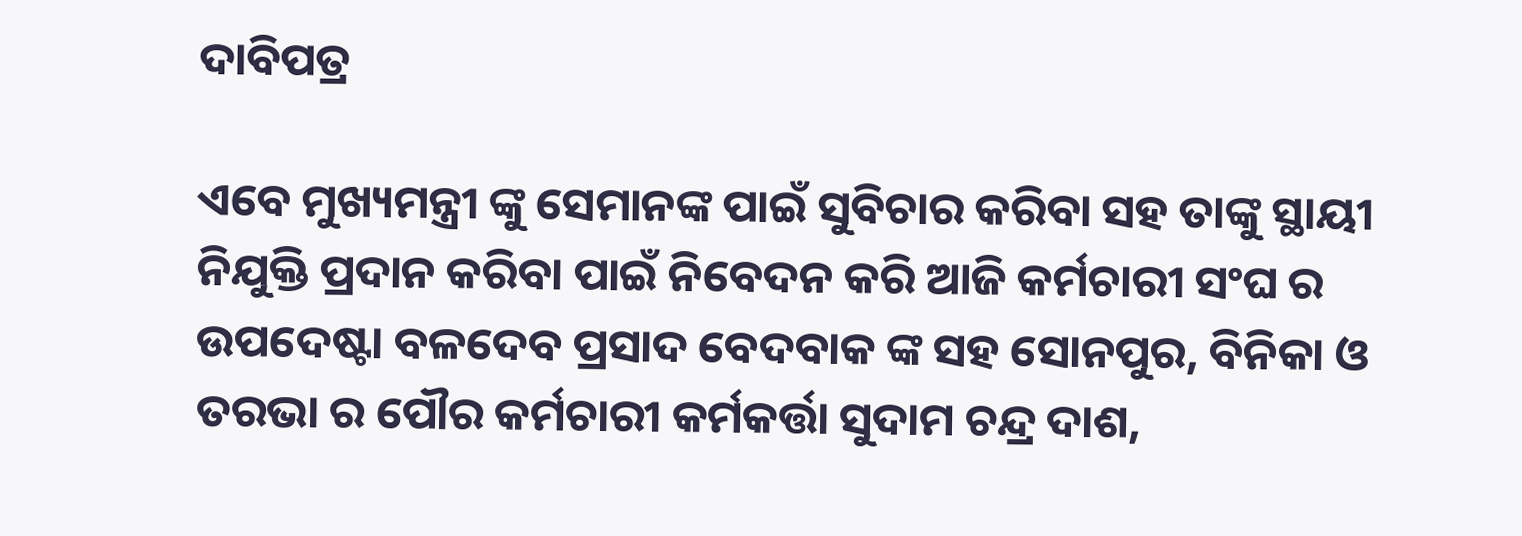ଦାବିପତ୍ର

ଏବେ ମୁଖ୍ୟମନ୍ତ୍ରୀ ଙ୍କୁ ସେମାନଙ୍କ ପାଇଁ ସୁବିଚାର କରିବା ସହ ତାଙ୍କୁ ସ୍ଥାୟୀ ନିଯୁକ୍ତି ପ୍ରଦାନ କରିବା ପାଇଁ ନିବେଦନ କରି ଆଜି କର୍ମଚାରୀ ସଂଘ ର ଉପଦେଷ୍ଟା ବଳଦେବ ପ୍ରସାଦ ବେଦବାକ ଙ୍କ ସହ ସୋନପୁର, ବିନିକା ଓ ତରଭା ର ପୌର କର୍ମଚାରୀ କର୍ମକର୍ତ୍ତା ସୁଦାମ ଚନ୍ଦ୍ର ଦାଶ,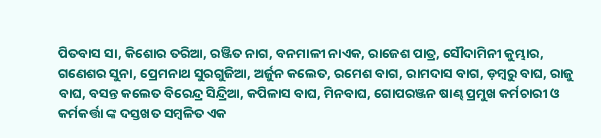ପିତବାସ ସା, କିଶୋର ତରିଆ, ରଞ୍ଜିତ ନାଗ, ବନମାଳୀ ନାଏକ, ରାଜେଶ ପାତ୍ର, ସୌଦାମିନୀ କୁମ୍ଭାର, ଗଣେଶର ସୁନା, ପ୍ରେମନାଥ ସୁରଗୁଜିଆ, ଅର୍ଜୁନ କଲେତ, ରମେଶ ବାଗ, ରାମଦାସ ବାଗ, ଡ଼ମ୍ବରୁ ବାଘ, ରାଜୁ ବାଘ, ବସନ୍ତ କଲେତ ବିରେନ୍ଦ୍ର ସିନ୍ଦ୍ରିଆ, କପିଳାସ ବାଘ, ମିନବାଘ, ଗୋପରଞ୍ଜନ ଷାଣ୍ଢ ପ୍ରମୁଖ କର୍ମଚାରୀ ଓ କର୍ମକର୍ତ୍ତା ଙ୍କ ଦସ୍ତଖତ ସମ୍ବଳିତ ଏକ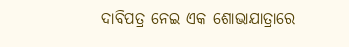ଦାବିପତ୍ର ନେଇ ଏକ ଶୋଭାଯାତ୍ରାରେ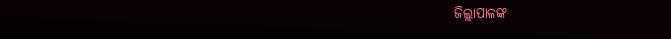ଜିଲ୍ଲାପାଳଙ୍କ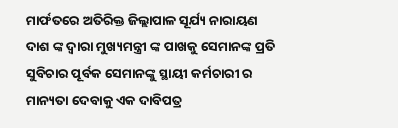ମାର୍ଫତରେ ଅତିରିକ୍ତ ଜିଲ୍ଲାପାଳ ସୂର୍ଯ୍ୟ ନାରାୟଣ ଦାଶ ଙ୍କ ଦ୍ୱାରା ମୁଖ୍ୟମନ୍ତ୍ରୀ ଙ୍କ ପାଖକୁ ସେମାନଙ୍କ ପ୍ରତି ସୁବିଚାର ପୂର୍ବକ ସେମାନଙ୍କୁ ସ୍ଥାୟୀ କର୍ମଚାରୀ ର ମାନ୍ୟତା ଦେବାକୁ ଏକ ଦାବିପତ୍ର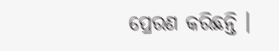ପ୍ରେରଣ କରିଛନ୍ତି ।